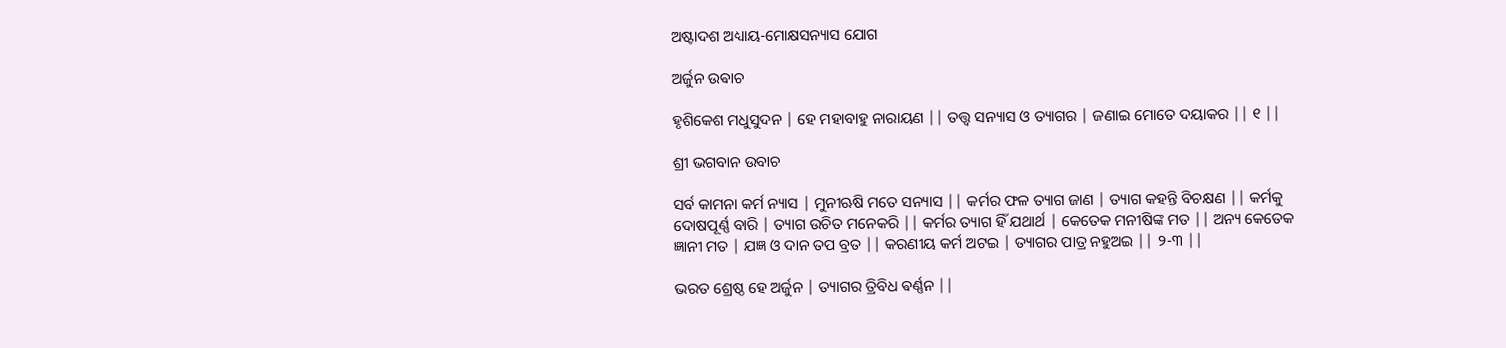ଅଷ୍ଟାଦଶ ଅଧ୍ୟାୟ-ମୋକ୍ଷସନ୍ୟାସ ଯୋଗ

ଅର୍ଜୁନ ଉଵାଚ

ହୃଶିକେଶ ମଧୁସୁଦନ | ହେ ମହାବାହୁ ନାରାୟଣ || ତତ୍ତ୍ୱ ସନ୍ୟାସ ଓ ତ୍ୟାଗର | ଜଣାଇ ମୋତେ ଦୟାକର || ୧ ||

ଶ୍ରୀ ଭଗବାନ ଉବାଚ

ସର୍ବ କାମନା କର୍ମ ନ୍ୟାସ | ମୁନୀଋଷି ମତେ ସନ୍ୟାସ || କର୍ମର ଫଳ ତ୍ୟାଗ ଜାଣ | ତ୍ୟାଗ କହନ୍ତି ବିଚକ୍ଷଣ || କର୍ମକୁ ଦୋଷପୂର୍ଣ୍ଣ ବାରି | ତ୍ୟାଗ ଉଚିତ ମନେକରି || କର୍ମର ତ୍ୟାଗ ହିଁ ଯଥାର୍ଥ | କେତେକ ମନୀଷିଙ୍କ ମତ || ଅନ୍ୟ କେତେକ ଜ୍ଞାନୀ ମତ | ଯଜ୍ଞ ଓ ଦାନ ତପ ବ୍ରତ || କରଣୀୟ କର୍ମ ଅଟଇ | ତ୍ୟାଗର ପାତ୍ର ନହୁଅଇ || ୨-୩ ||

ଭରତ ଶ୍ରେଷ୍ଠ ହେ ଅର୍ଜୁନ | ତ୍ୟାଗର ତ୍ରିବିଧ ଵର୍ଣ୍ଣନ ||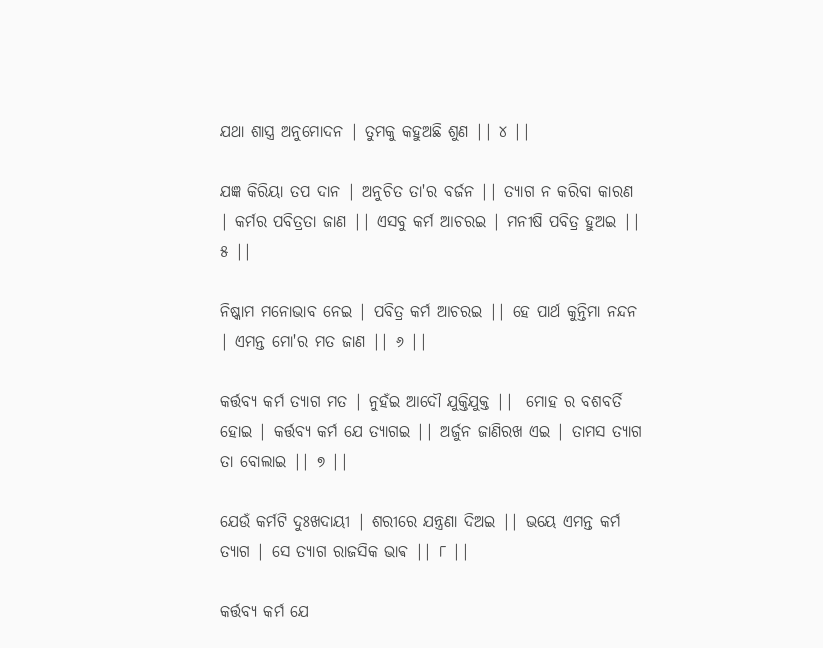ଯଥା ଶାସ୍ତ୍ର ଅନୁମୋଦନ | ତୁମକୁ କହୁଅଛି ଶୁଣ || ୪ ||

ଯଜ୍ଞ କିରିୟା ତପ ଦାନ | ଅନୁଚିତ ତା'ର ବର୍ଜନ || ତ୍ୟାଗ ନ କରିବା କାରଣ | କର୍ମର ପବିତ୍ରତା ଜାଣ || ଏସବୁ କର୍ମ ଆଚରଇ | ମନୀଷି ପବିତ୍ର ହୁଅଇ || ୫ ||

ନିଷ୍କାମ ମନୋଭାବ ନେଇ | ପବିତ୍ର କର୍ମ ଆଚରଇ || ହେ ପାର୍ଥ କୁନ୍ତିମା ନନ୍ଦନ | ଏମନ୍ତ ମୋ'ର ମତ ଜାଣ || ୬ ||

କର୍ତ୍ତବ୍ୟ କର୍ମ ତ୍ୟାଗ ମତ | ନୁହଁଇ ଆଦୌ ଯୁକ୍ତିଯୁକ୍ତ ||  ମୋହ ର ବଶବର୍ତି ହୋଇ | କର୍ତ୍ତବ୍ୟ କର୍ମ ଯେ ତ୍ୟାଗଇ || ଅର୍ଜୁନ ଜାଣିରଖ ଏଇ | ତାମସ ତ୍ୟାଗ ତା ବୋଲାଇ || ୭ ||

ଯେଉଁ କର୍ମଟି ଦୁଃଖଦାୟୀ | ଶରୀରେ ଯନ୍ତ୍ରଣା ଦିଅଇ || ଭୟେ ଏମନ୍ତ କର୍ମ ତ୍ୟାଗ | ସେ ତ୍ୟାଗ ରାଜସିକ ଭାଵ || ୮ ||

କର୍ତ୍ତବ୍ୟ କର୍ମ ଯେ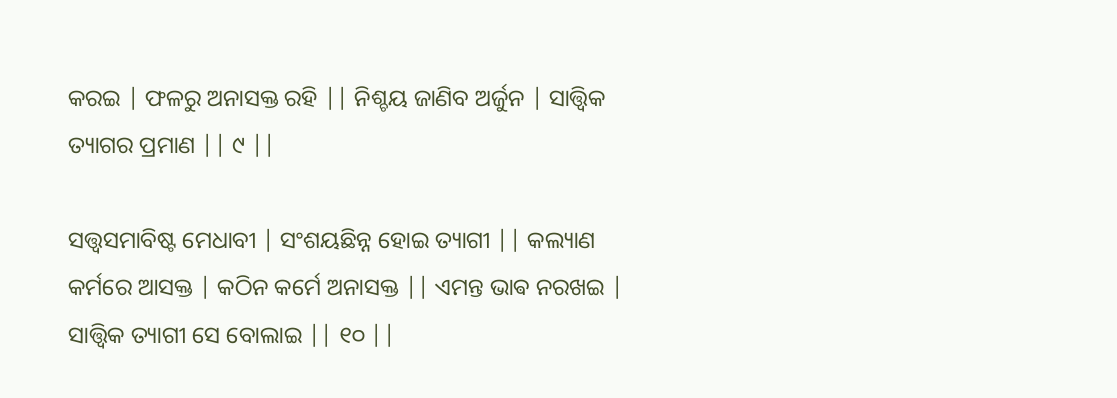କରଇ | ଫଳରୁ ଅନାସକ୍ତ ରହି || ନିଶ୍ଚୟ ଜାଣିବ ଅର୍ଜୁନ | ସାତ୍ତ୍ଵିକ ତ୍ୟାଗର ପ୍ରମାଣ || ୯ ||

ସତ୍ତ୍ୱସମାବିଷ୍ଟ ମେଧାବୀ | ସଂଶୟଛିନ୍ନ ହୋଇ ତ୍ୟାଗୀ || କଲ୍ୟାଣ କର୍ମରେ ଆସକ୍ତ | କଠିନ କର୍ମେ ଅନାସକ୍ତ || ଏମନ୍ତ ଭାଵ ନରଖଇ | ସାତ୍ତ୍ଵିକ ତ୍ୟାଗୀ ସେ ବୋଲାଇ || ୧୦ ||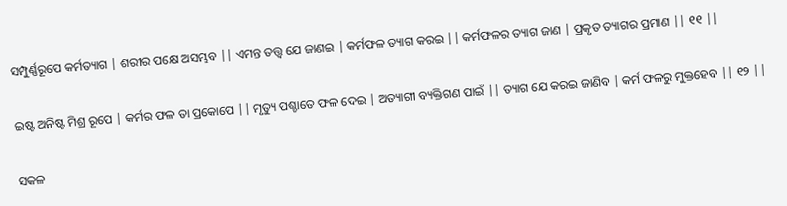ସମ୍ପୁର୍ଣ୍ଣରୂପେ କର୍ମତ୍ୟାଗ | ଶରୀର ପକ୍ଷେ ଅସମ୍ଭବ || ଏମନ୍ତ ତତ୍ତ୍ୱ ଯେ ଜାଣଇ | କର୍ମଫଳ ତ୍ୟାଗ କରଇ || କର୍ମଫଳର ତ୍ୟାଗ ଜାଣ | ପ୍ରକୃତ ତ୍ୟାଗର ପ୍ରମାଣ || ୧୧ ||

ଇଷ୍ଟ ଅନିଷ୍ଟ ମିଶ୍ର ରୂପେ | କର୍ମର ଫଳ ତା ପ୍ରକୋପେ || ମୃତ୍ୟୁ ପଶ୍ଚାତେ ଫଳ ଦେଇ | ଅତ୍ୟାଗୀ ବ୍ୟକ୍ତିଗଣ ପାଇଁ || ତ୍ୟାଗ ଯେ କରଇ ଜାଣିବ | କର୍ମ ଫଳରୁ ମୁକ୍ତହେବ || ୧୨ ||

ସକଳ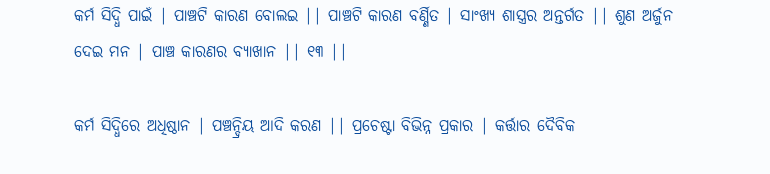କର୍ମ ସିଦ୍ଧି ପାଇଁ | ପାଞ୍ଚଟି କାରଣ ବୋଲଇ || ପାଞ୍ଚଟି କାରଣ ବର୍ଣ୍ଣିତ | ସାଂଖ୍ୟ ଶାସ୍ତ୍ରର ଅନ୍ତର୍ଗତ || ଶୁଣ ଅର୍ଜୁନ ଦେଇ ମନ | ପାଞ୍ଚ କାରଣର ବ୍ୟାଖାନ || ୧୩ ||

କର୍ମ ସିଦ୍ଧିରେ ଅଧିଷ୍ଠାନ | ପଞ୍ଚନ୍ଦ୍ରିୟ ଆଦି କରଣ || ପ୍ରଚେଷ୍ଟା ବିଭିନ୍ନ ପ୍ରକାର | କର୍ତ୍ତାର ଦୈବିକ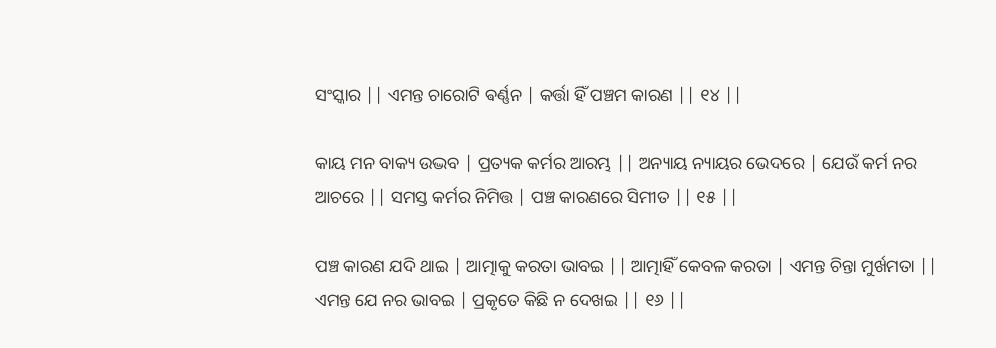ସଂସ୍କାର || ଏମନ୍ତ ଚାରୋଟି ଵର୍ଣ୍ଣନ | କର୍ତ୍ତା ହିଁ ପଞ୍ଚମ କାରଣ || ୧୪ ||

କାୟ ମନ ବାକ୍ୟ ଉଦ୍ଭବ | ପ୍ରତ୍ୟକ କର୍ମର ଆରମ୍ଭ || ଅନ୍ୟାୟ ନ୍ୟାୟର ଭେଦରେ | ଯେଉଁ କର୍ମ ନର ଆଚରେ || ସମସ୍ତ କର୍ମର ନିମିତ୍ତ | ପଞ୍ଚ କାରଣରେ ସିମୀତ || ୧୫ ||

ପଞ୍ଚ କାରଣ ଯଦି ଥାଇ | ଆତ୍ମାକୁ କରତା ଭାବଇ || ଆତ୍ମାହିଁ କେବଳ କରତା | ଏମନ୍ତ ଚିନ୍ତା ମୁର୍ଖମତା || ଏମନ୍ତ ଯେ ନର ଭାବଇ | ପ୍ରକୃତେ କିଛି ନ ଦେଖଇ || ୧୬ ||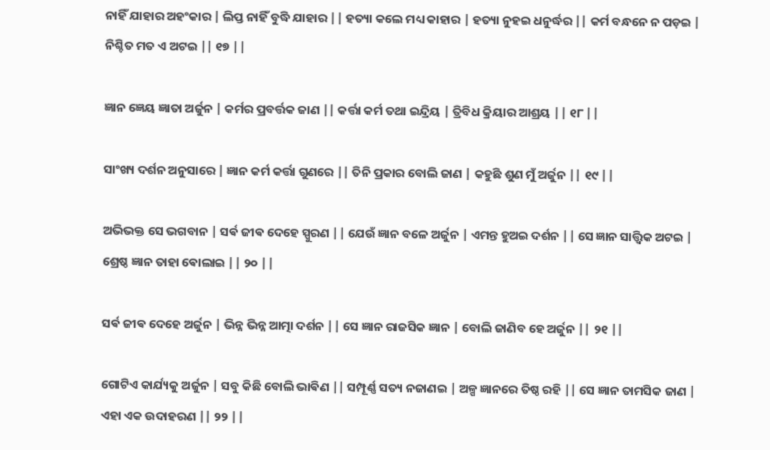ନାହିଁ ଯାହାର ଅହଂକାର | ଲିପ୍ତ ନାହିଁ ବୁଦ୍ଧି ଯାହାର || ହତ୍ୟା କଲେ ମଧ୍ୟ କାହାର | ହତ୍ୟା ନୁହଇ ଧନୁର୍ଦ୍ଧର || କର୍ମ ବନ୍ଧନେ ନ ପଡ଼ଇ | ନିଶ୍ଚିତ ମତ ଏ ଅଟଇ || ୧୭ ||

ଜ୍ଞାନ ଜ୍ଞେୟ ଜ୍ଞାତା ଅର୍ଜୁନ | କର୍ମର ପ୍ରବର୍ତ୍ତକ ଜାଣ || କର୍ତ୍ତା କର୍ମ ତଥା ଇନ୍ଦ୍ରିୟ | ତ୍ରିବିଧ କ୍ରିୟାର ଆଶ୍ରୟ || ୧୮ ||

ସାଂଖ୍ୟ ଦର୍ଶନ ଅନୁସାରେ | ଜ୍ଞାନ କର୍ମ କର୍ତ୍ତା ଗୁଣରେ || ତିନି ପ୍ରକାର ବୋଲି ଜାଣ | କହୁଛି ଶୁଣ ମୁଁ ଅର୍ଜୁନ || ୧୯ ||

ଅଭିଭକ୍ତ ସେ ଭଗବାନ | ସର୍ଵ ଜୀଵ ଦେହେ ସ୍ପୁରଣ || ଯେଉଁ ଜ୍ଞାନ ବଳେ ଅର୍ଜୁନ | ଏମନ୍ତ ହୁଅଇ ଦର୍ଶନ || ସେ ଜ୍ଞାନ ସାତ୍ତ୍ଵିକ ଅଟଇ | ଶ୍ରେଷ୍ଠ ଜ୍ଞାନ ତାହା ଵୋଲାଇ || ୨୦ ||

ସର୍ଵ ଜୀଵ ଦେହେ ଅର୍ଜୁନ | ଭିନ୍ନ ଭିନ୍ନ ଆତ୍ମା ଦର୍ଶନ || ସେ ଜ୍ଞାନ ରାଜସିକ ଜ୍ଞାନ | ବୋଲି ଜାଣିବ ହେ ଅର୍ଜୁନ || ୨୧ ||

ଗୋଟିଏ କାର୍ଯ୍ୟକୁ ଅର୍ଜୁନ | ସବୁ କିଛି ବୋଲି ଭାଵିଣ || ସମ୍ପୂର୍ଣ୍ଣ ସତ୍ୟ ନଜାଣଇ | ଅଳ୍ପ ଜ୍ଞାନରେ ତିଷ୍ଠ ରହି || ସେ ଜ୍ଞାନ ତାମସିକ ଜାଣ | ଏହା ଏକ ଉଦାହରଣ || ୨୨ ||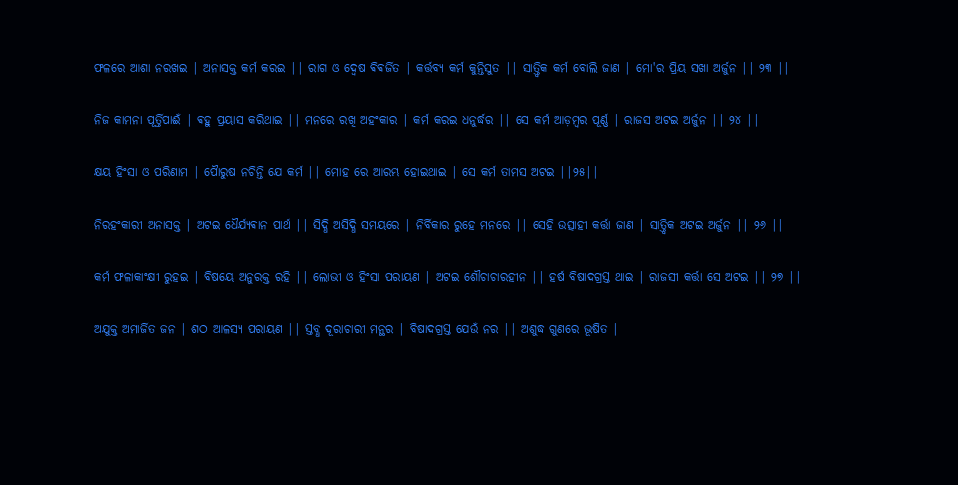ଫଳରେ ଆଶା ନରଖଇ | ଅନାସକ୍ତ କର୍ମ କରଇ || ରାଗ ଓ ଦ୍ବେଷ ଵିଵର୍ଜିତ | କର୍ତ୍ତବ୍ୟ କର୍ମ କୁନ୍ତିସୁତ || ସାତ୍ତ୍ଵିକ କର୍ମ ବୋଲି ଜାଣ | ମୋ'ର ପ୍ରିୟ ସଖା ଅର୍ଜୁନ || ୨୩ ||

ନିଜ କାମନା ପୂର୍ତ୍ତିପାଈଁ | ଵହୁ ପ୍ରୟାସ କରିଥାଇ || ମନରେ ରଖି ଅହଂକାର | କର୍ମ କରଇ ଧନୁର୍ଦ୍ଧର || ସେ କର୍ମ ଆଡ଼ମ୍ଵର ପୂର୍ଣ୍ଣ | ରାଜସ ଅଟଇ ଅର୍ଜୁନ || ୨୪ ||

କ୍ଷୟ ହିଂସା ଓ ପରିଣାମ | ପୋୖରୁଷ ନଚିନ୍ତି ଯେ କର୍ମ || ମୋହ ରେ ଆରମ୍ଭ ହୋଇଥାଇ | ସେ କର୍ମ ତାମସ ଅଟଇ ||୨୫||

ନିରହଂକାରୀ ଅନାସକ୍ତ | ଅଟଇ ଧୈର୍ଯ୍ୟଵାନ ପାର୍ଥ || ସିଦ୍ଧି ଅସିଦ୍ଧି ସମୟରେ | ନିର୍ବିକାର ରୁହେ ମନରେ || ସେହି ଉତ୍ସାହୀ କର୍ତ୍ତା ଜାଣ | ସାତ୍ତ୍ଵିକ ଅଟଇ ଅର୍ଜୁନ || ୨୬ ||

କର୍ମ ଫଳାକାଂକ୍ଷୀ ରୁହଇ | ବିଷୟେ ଅନୁରକ୍ତ ରହି || ଲୋଭୀ ଓ ହିଂସା ପରାୟଣ | ଅଟଇ ଶୌଚାଚାରହୀନ || ହର୍ଷ ବିଷାଦଗ୍ରସ୍ତ ଥାଇ | ରାଜସୀ କର୍ତ୍ତା ସେ ଅଟଇ || ୨୭ ||

ଅଯୁକ୍ତ ଅମାର୍ଜିତ ଜନ | ଶଠ ଆଳସ୍ୟ ପରାୟଣ || ସ୍ତବ୍ଧ ଦୂରାଚାରୀ ମନ୍ଥର | ବିଷାଦଗ୍ରସ୍ତ ଯେଉଁ ନର || ଅଶୁଦ୍ଧ ଗୁଣରେ ଭୂଷିତ |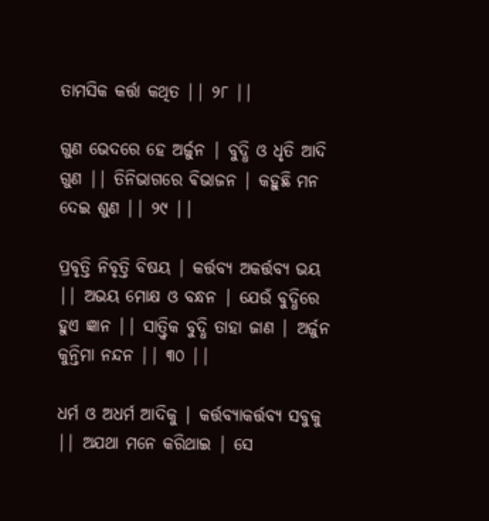ତାମସିକ କର୍ତ୍ତା କଥିତ || ୨୮ ||

ଗୁଣ ଭେଦରେ ହେ ଅର୍ଜୁନ | ବୁଦ୍ଧି ଓ ଧୃତି ଆଦି ଗୁଣ || ତିନିଭାଗରେ ଵିଭାଜନ | କହୁଛି ମନ ଦେଇ ଶୁଣ || ୨୯ ||

ପ୍ରବୃତ୍ତି ନିବୃତ୍ତି ବିଷୟ | କର୍ତ୍ତବ୍ୟ ଅକର୍ତ୍ତବ୍ୟ ଭୟ || ଅଭୟ ମୋକ୍ଷ ଓ ବନ୍ଧନ | ଯେଉଁ ବୁଦ୍ଧିରେ ହୁଏ ଜ୍ଞାନ || ସାତ୍ତ୍ଵିକ ବୁଦ୍ଧି ତାହା ଜାଣ | ଅର୍ଜୁନ କୁନ୍ତିମା ନନ୍ଦନ || ୩୦ ||

ଧର୍ମ ଓ ଅଧର୍ମ ଆଦିକୁ | କର୍ତ୍ତବ୍ୟାକର୍ତ୍ତବ୍ୟ ସବୁକୁ || ଅଯଥା ମନେ କରିଥାଇ | ସେ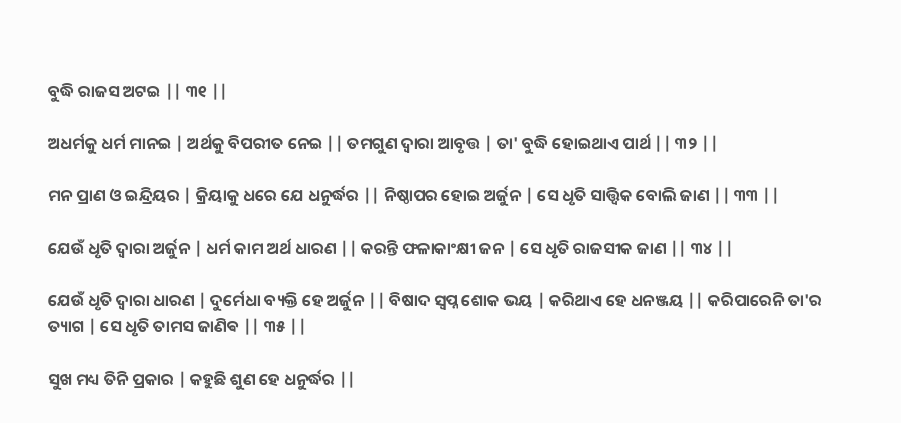ବୁଦ୍ଧି ରାଜସ ଅଟଇ || ୩୧ ||

ଅଧର୍ମକୁ ଧର୍ମ ମାନଇ | ଅର୍ଥକୁ ବିପରୀତ ନେଇ || ତମଗୁଣ ଦ୍ୱାରା ଆବୃତ୍ତ | ତା' ବୁଦ୍ଧି ହୋଇଥାଏ ପାର୍ଥ || ୩୨ ||

ମନ ପ୍ରାଣ ଓ ଇନ୍ଦ୍ରିୟର | କ୍ରିୟାକୁ ଧରେ ଯେ ଧନୁର୍ଦ୍ଧର || ନିଷ୍ଠାପର ହୋଇ ଅର୍ଜୁନ | ସେ ଧୃତି ସାତ୍ତ୍ଵିକ ବୋଲି ଜାଣ || ୩୩ ||

ଯେଉଁ ଧୃତି ଦ୍ୱାରା ଅର୍ଜୁନ | ଧର୍ମ କାମ ଅର୍ଥ ଧାରଣ || କରନ୍ତି ଫଳାକାଂକ୍ଷୀ ଜନ | ସେ ଧୃତି ରାଜସୀକ ଜାଣ || ୩୪ ||

ଯେଉଁ ଧୃତି ଦ୍ୱାରା ଧାରଣ | ଦୁର୍ମେଧା ବ୍ୟକ୍ତି ହେ ଅର୍ଜୁନ || ବିଷାଦ ସ୍ବପ୍ନ ଶୋକ ଭୟ | କରିଥାଏ ହେ ଧନଞ୍ଜୟ || କରିପାରେନି ତା'ର ତ୍ୟାଗ | ସେ ଧୃତି ତାମସ ଜାଣିଵ || ୩୫ ||

ସୁଖ ମଧ୍ୟ ତିନି ପ୍ରକାର | କହୁଛି ଶୁଣ ହେ ଧନୁର୍ଦ୍ଧର ||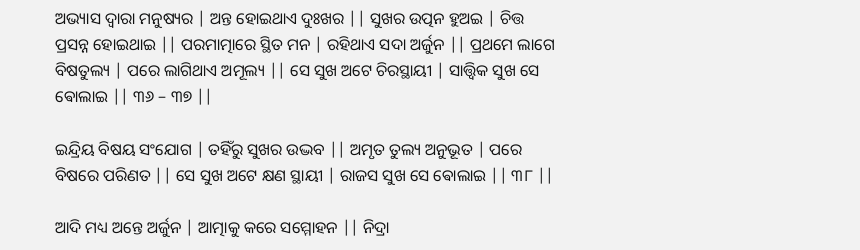ଅଭ୍ୟାସ ଦ୍ୱାରା ମନୁଷ୍ୟର | ଅନ୍ତ ହୋଇଥାଏ ଦୁଃଖର || ସୁଖର ଉତ୍ପନ ହୁଅଇ | ଚିତ୍ତ ପ୍ରସନ୍ନ ହୋଇଥାଇ || ପରମାତ୍ମାରେ ସ୍ଥିତ ମନ | ରହିଥାଏ ସଦା ଅର୍ଜୁନ || ପ୍ରଥମେ ଲାଗେ ବିଷତୁଲ୍ୟ | ପରେ ଲାଗିଥାଏ ଅମୂଲ୍ୟ || ସେ ସୁଖ ଅଟେ ଚିରସ୍ଥାୟୀ | ସାତ୍ତ୍ଵିକ ସୁଖ ସେ ଵୋଲାଇ || ୩୬ – ୩୭ ||

ଇନ୍ଦ୍ରିୟ ବିଷୟ ସଂଯୋଗ | ତହିଁରୁ ସୁଖର ଉଦ୍ଭବ || ଅମୃତ ତୁଲ୍ୟ ଅନୁଭୂତ | ପରେ ବିଷରେ ପରିଣତ || ସେ ସୁଖ ଅଟେ କ୍ଷଣ ସ୍ଥାୟୀ | ରାଜସ ସୁଖ ସେ ଵୋଲାଇ || ୩୮ ||

ଆଦି ମଧ୍ୟ ଅନ୍ତେ ଅର୍ଜୁନ | ଆତ୍ମାକୁ କରେ ସମ୍ମୋହନ || ନିଦ୍ରା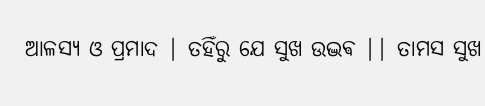ଆଳସ୍ୟ ଓ ପ୍ରମାଦ | ତହିଁରୁ ଯେ ସୁଖ ଉଦ୍ଭଵ || ତାମସ ସୁଖ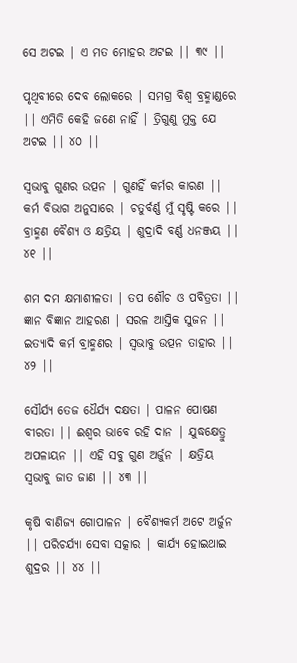ସେ ଅଟଇ | ଏ ମତ ମୋହର ଅଟଇ || ୩୯ ||

ପୃଥିବୀରେ ଦେବ ଲୋକରେ | ସମଗ୍ର ବିଶ୍ବ ବ୍ରହ୍ମାଣ୍ଡରେ || ଏମିତି କେହି ଜଣେ ନାହିଁ | ତ୍ରିଗୁଣୁ ମୁକ୍ତ ଯେ ଅଟଇ || ୪୦ ||

ସ୍ୱଭାବୁ ଗୁଣର ଉତ୍ପନ | ଗୁଣହିଁ କର୍ମର କାରଣ || କର୍ମ ବିଭାଗ ଅନୁସାରେ | ଚତୁର୍ବର୍ଣ୍ଣ ମୁଁ ସୃଷ୍ଟି କରେ ||  ବ୍ରାହ୍ମଣ ବୈଶ୍ୟ ଓ କ୍ଷତ୍ରିୟ | ଶୁଦ୍ରାଦି ବର୍ଣ୍ଣ ଧନଞ୍ଜୟ || ୪୧ ||

ଶମ ଦମ କ୍ଷମାଶୀଳତା | ତପ ଶୌଚ ଓ ପବିତ୍ରତା || ଜ୍ଞାନ ବିଜ୍ଞାନ ଆହରଣ | ସରଳ ଆସ୍ତିକ ସୁଜନ || ଇତ୍ୟାଦି କର୍ମ ବ୍ରାହ୍ମଣର | ସ୍ଵଭାବୁ ଉତ୍ପନ ତାହାର || ୪୨ ||

ସୌର୍ଯ୍ୟ ତେଜ ଧୈର୍ଯ୍ୟ ଦକ୍ଷତା | ପାଳନ ପୋଷଣ ବୀରତା || ଈଶ୍ବର ଭାବେ ରହି ଦାନ | ଯୁଦ୍ଧକ୍ଷେତ୍ରୁ ଅପଳାୟନ || ଏହି ସବୁ ଗୁଣ ଅର୍ଜୁନ | କ୍ଷତ୍ରିୟ ସ୍ୱଭାବୁ ଜାତ ଜାଣ || ୪୩ ||

କୃଷି ବାଣିଜ୍ୟ ଗୋପାଳନ | ବୈଶ୍ୟକର୍ମ ଅଟେ ଅର୍ଜୁନ || ପରିଚର୍ଯ୍ୟା ସେବା ସତ୍କାର | କାର୍ଯ୍ୟ ହୋଇଥାଇ ଶୁଦ୍ରର || ୪୪ ||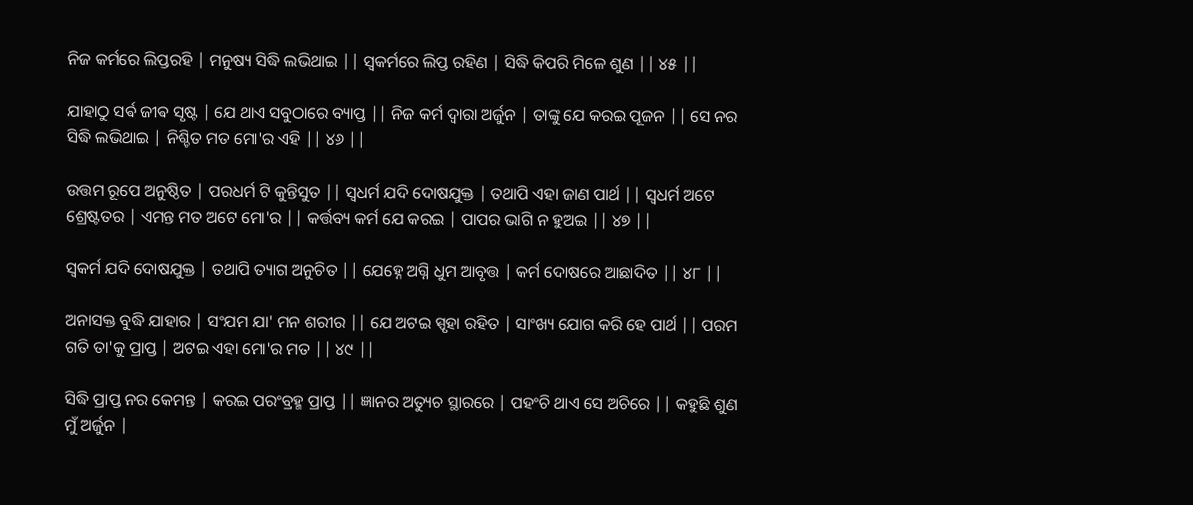ନିଜ କର୍ମରେ ଲିପ୍ତରହି | ମନୁଷ୍ୟ ସିଦ୍ଧି ଲଭିଥାଇ || ସ୍ଵକର୍ମରେ ଲିପ୍ତ ରହିଣ | ସିଦ୍ଧି କିପରି ମିଳେ ଶୁଣ || ୪୫ ||

ଯାହାଠୁ ସର୍ଵ ଜୀଵ ସୃଷ୍ଟ | ଯେ ଥାଏ ସବୁଠାରେ ବ୍ୟାପ୍ତ || ନିଜ କର୍ମ ଦ୍ୱାରା ଅର୍ଜୁନ | ତାଙ୍କୁ ଯେ କରଇ ପୂଜନ || ସେ ନର ସିଦ୍ଧି ଲଭିଥାଇ | ନିଶ୍ଚିତ ମତ ମୋ'ର ଏହି || ୪୬ ||

ଉତ୍ତମ ରୂପେ ଅନୁଷ୍ଠିତ | ପରଧର୍ମ ଟି କୁନ୍ତିସୁତ || ସ୍ଵଧର୍ମ ଯଦି ଦୋଷଯୁକ୍ତ | ତଥାପି ଏହା ଜାଣ ପାର୍ଥ || ସ୍ଵଧର୍ମ ଅଟେ ଶ୍ରେଷ୍ଟତର | ଏମନ୍ତ ମତ ଅଟେ ମୋ'ର || କର୍ତ୍ତବ୍ୟ କର୍ମ ଯେ କରଇ | ପାପର ଭାଗି ନ ହୁଅଇ || ୪୭ ||

ସ୍ଵକର୍ମ ଯଦି ଦୋଷଯୁକ୍ତ | ତଥାପି ତ୍ୟାଗ ଅନୁଚିତ || ଯେହ୍ନେ ଅଗ୍ନି ଧୁମ ଆବୃତ୍ତ | କର୍ମ ଦୋଷରେ ଆଛାଦିତ || ୪୮ ||

ଅନାସକ୍ତ ବୁଦ୍ଧି ଯାହାର | ସଂଯମ ଯା' ମନ ଶରୀର || ଯେ ଅଟଇ ସ୍ପୃହା ରହିତ | ସାଂଖ୍ୟ ଯୋଗ କରି ହେ ପାର୍ଥ || ପରମ ଗତି ତା'କୁ ପ୍ରାପ୍ତ | ଅଟଇ ଏହା ମୋ'ର ମତ || ୪୯ ||

ସିଦ୍ଧି ପ୍ରାପ୍ତ ନର କେମନ୍ତ | କରଇ ପରଂବ୍ରହ୍ମ ପ୍ରାପ୍ତ || ଜ୍ଞାନର ଅତ୍ୟୁଚ ସ୍ଥାରରେ | ପହଂଚି ଥାଏ ସେ ଅଚିରେ || କହୁଛି ଶୁଣ ମୁଁ ଅର୍ଜୁନ |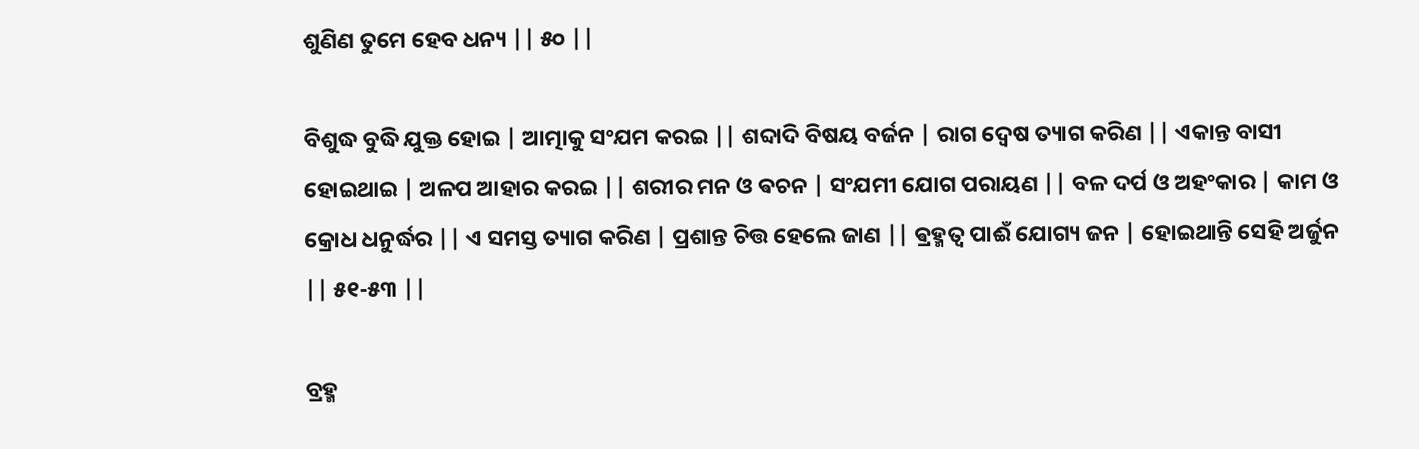ଶୁଣିଣ ତୁମେ ହେବ ଧନ୍ୟ || ୫୦ ||

ବିଶୁଦ୍ଧ ବୁଦ୍ଧି ଯୁକ୍ତ ହୋଇ | ଆତ୍ମାକୁ ସଂଯମ କରଇ || ଶବ୍ଦାଦି ବିଷୟ ବର୍ଜନ | ରାଗ ଦ୍ବେଷ ତ୍ୟାଗ କରିଣ || ଏକାନ୍ତ ବାସୀ ହୋଇଥାଇ | ଅଳପ ଆହାର କରଇ || ଶରୀର ମନ ଓ ଵଚନ | ସଂଯମୀ ଯୋଗ ପରାୟଣ || ବଳ ଦର୍ପ ଓ ଅହଂକାର | କାମ ଓ କ୍ରୋଧ ଧନୁର୍ଦ୍ଧର || ଏ ସମସ୍ତ ତ୍ୟାଗ କରିଣ | ପ୍ରଶାନ୍ତ ଚିତ୍ତ ହେଲେ ଜାଣ || ଵ୍ରହ୍ମତ୍ୱ ପାଈଁ ଯୋଗ୍ୟ ଜନ | ହୋଇଥାନ୍ତି ସେହି ଅର୍ଜୁନ || ୫୧-୫୩ ||

ବ୍ରହ୍ମ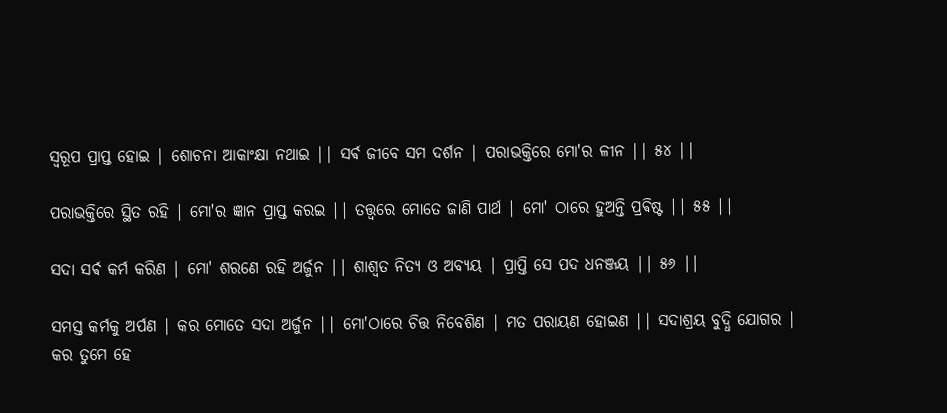ସ୍ୱରୂପ ପ୍ରାପ୍ତ ହୋଇ | ଶୋଚନା ଆକାଂକ୍ଷା ନଥାଇ || ସର୍ଵ ଜୀବେ ସମ ଦର୍ଶନ | ପରାଭକ୍ତିରେ ମୋ'ର ଳୀନ || ୫୪ ||

ପରାଭକ୍ତିରେ ସ୍ଥିତ ରହି | ମୋ'ର ଜ୍ଞାନ ପ୍ରାପ୍ତ କରଇ || ତତ୍ତ୍ୱରେ ମୋତେ ଜାଣି ପାର୍ଥ | ମୋ' ଠାରେ ହୁଅନ୍ତି ପ୍ରଵିଷ୍ଟ || ୫୫ ||

ସଦା ସର୍ଵ କର୍ମ କରିଣ | ମୋ' ଶରଣେ ରହି ଅର୍ଜୁନ || ଶାଶ୍ୱତ ନିତ୍ୟ ଓ ଅବ୍ୟୟ | ପ୍ରାପ୍ତି ସେ ପଦ ଧନଞ୍ଜୟ || ୫୬ ||

ସମସ୍ତ କର୍ମକୁ ଅର୍ପଣ | କର ମୋତେ ସଦା ଅର୍ଜୁନ || ମୋ'ଠାରେ ଚିତ୍ତ ନିବେଶିଣ | ମତ ପରାୟଣ ହୋଇଣ || ସଦାଶ୍ରୟ ବୁଦ୍ଧି ଯୋଗର | କର ତୁମେ ହେ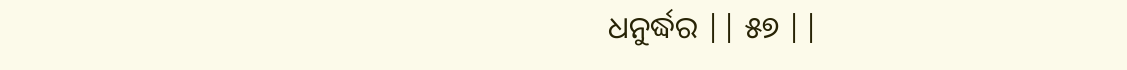ଧନୁର୍ଦ୍ଧର || ୫୭ ||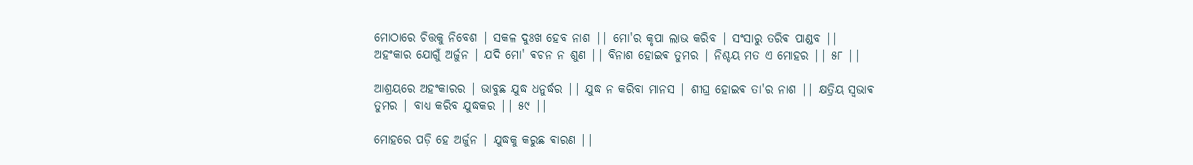ମୋଠାରେ ଚିତ୍ତକୁ ନିବେଶ | ସକଳ ଦୁଃଖ ହେବ ନାଶ || ମୋ'ର କୃପା ଲାଭ କରିବ | ସଂସାରୁ ତରିଵ ପାଣ୍ଡବ || ଅହଂକାର ଯୋଗୁଁ ଅର୍ଜୁନ | ଯଦି ମୋ' ଵଚନ ନ ଶୁଣ || ବିନାଶ ହୋଇଵ ତୁମର | ନିଶ୍ଚୟ ମତ ଏ ମୋହର || ୫୮ ||

ଆଶ୍ରୟରେ ଅହଂକାରର | ଭାବୁଛ ଯୁଦ୍ଧ ଧନୁର୍ଦ୍ଧର || ଯୁଦ୍ଧ ନ କରିବା ମାନସ | ଶୀଘ୍ର ହୋଇଵ ତା'ର ନାଶ || କ୍ଷତ୍ରିୟ ସ୍ଵଭାଵ ତୁମର | ବାଧ୍ୟ କରିବ ଯୁଦ୍ଧକର || ୫୯ ||

ମୋହରେ ପଡ଼ି ହେ ଅର୍ଜୁନ | ଯୁଦ୍ଧକୁ କରୁଛ ଵାରଣ ||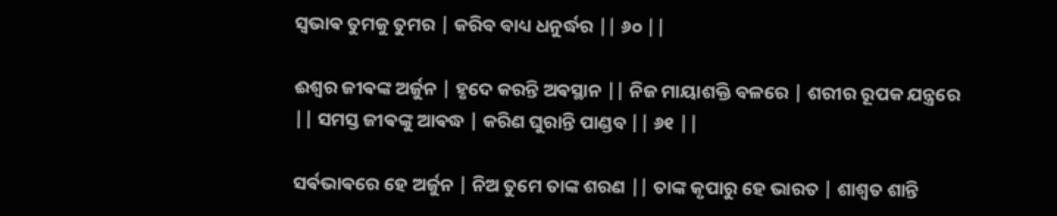ସ୍ଵଭାଵ ତୁମକୁ ତୁମର | କରିବ ବାଧ୍ୟ ଧନୁର୍ଦ୍ଧର || ୬୦ ||

ଈଶ୍ବର ଜୀଵଙ୍କ ଅର୍ଜୁନ | ହୃଦେ କରନ୍ତି ଅଵସ୍ଥାନ || ନିଜ ମାୟାଶକ୍ତି ବଳରେ | ଶରୀର ରୂପକ ଯନ୍ତ୍ରରେ || ସମସ୍ତ ଜୀଵଙ୍କୁ ଆଵଦ୍ଧ | କରିଣ ଘୁରାନ୍ତି ପାଣ୍ଡବ || ୬୧ ||

ସର୍ଵଭାଵରେ ହେ ଅର୍ଜୁନ | ନିଅ ତୁମେ ତାଙ୍କ ଶରଣ || ତାଙ୍କ କୃପାରୁ ହେ ଭାରତ | ଶାଶ୍ୱତ ଶାନ୍ତି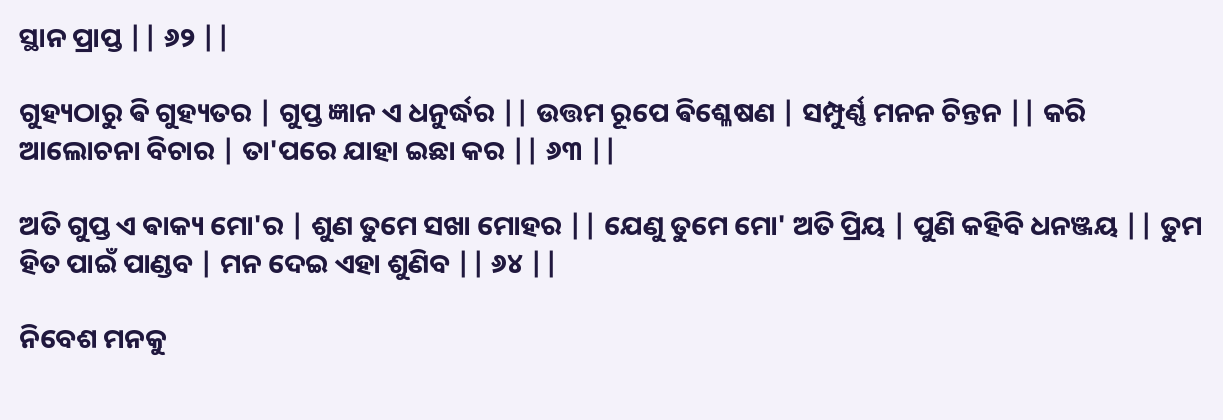ସ୍ଥାନ ପ୍ରାପ୍ତ || ୬୨ ||

ଗୁହ୍ୟଠାରୁ ଵି ଗୁହ୍ୟତର | ଗୁପ୍ତ ଜ୍ଞାନ ଏ ଧନୁର୍ଦ୍ଧର || ଉତ୍ତମ ରୂପେ ଵିଶ୍ଳେଷଣ | ସମ୍ପୁର୍ଣ୍ଣ ମନନ ଚିନ୍ତନ || କରି ଆଲୋଚନା ବିଚାର | ତା'ପରେ ଯାହା ଇଛା କର || ୬୩ ||

ଅତି ଗୁପ୍ତ ଏ ଵାକ୍ୟ ମୋ'ର | ଶୁଣ ତୁମେ ସଖା ମୋହର || ଯେଣୁ ତୁମେ ମୋ' ଅତି ପ୍ରିୟ | ପୁଣି କହିବି ଧନଞ୍ଜୟ || ତୁମ ହିତ ପାଇଁ ପାଣ୍ଡବ | ମନ ଦେଇ ଏହା ଶୁଣିବ || ୬୪ ||

ନିବେଶ ମନକୁ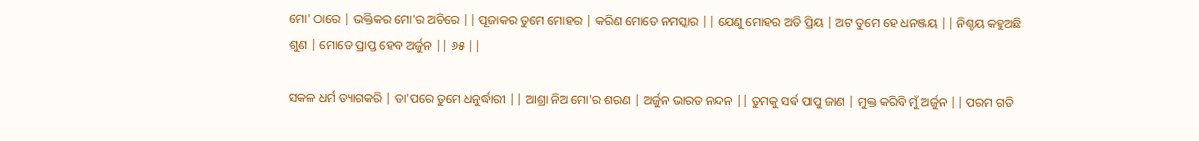ମୋ' ଠାରେ | ଭକ୍ତିକର ମୋ'ର ଅଚିରେ || ପୂଜାକର ତୁମେ ମୋହର | କରିଣ ମୋତେ ନମସ୍କାର || ଯେଣୁ ମୋହର ଅତି ପ୍ରିୟ | ଅଟ ତୁମେ ହେ ଧନଞ୍ଜୟ || ନିଶ୍ଚୟ କହୁଅଛି ଶୁଣ | ମୋତେ ପ୍ରାପ୍ତ ହେବ ଅର୍ଜୁନ || ୬୫ ||

ସକଳ ଧର୍ମ ତ୍ୟାଗକରି | ତା'ପରେ ତୁମେ ଧନୁର୍ଦ୍ଧାରୀ || ଆଶ୍ରା ନିଅ ମୋ'ର ଶରଣ | ଅର୍ଜୁନ ଭାରତ ନନ୍ଦନ || ତୁମକୁ ସର୍ଵ ପାପୁ ଜାଣ | ମୁକ୍ତ କରିବି ମୁଁ ଅର୍ଜୁନ || ପରମ ଗତି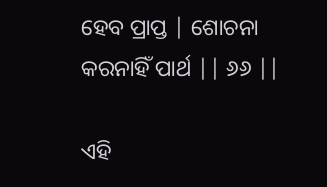ହେବ ପ୍ରାପ୍ତ | ଶୋଚନା କରନାହିଁ ପାର୍ଥ || ୬୬ ||

ଏହି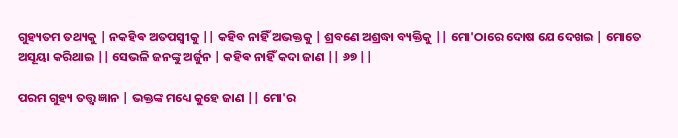ଗୁହ୍ୟତମ ତଥ୍ୟକୁ | ନକହିଵ ଅତପସ୍ଵୀକୁ || କହିବ ନାହିଁ ଅଭକ୍ତକୁ | ଶ୍ରବଣେ ଅଶ୍ରଦ୍ଧା ବ୍ୟକ୍ତିକୁ || ମୋ'ଠାରେ ଦୋଷ ଯେ ଦେଖଇ | ମୋତେ ଅସୂୟା କରିଥାଇ || ସେଭଳି ଜନଙ୍କୁ ଅର୍ଜୁନ | କହିଵ ନାହିଁ କଦା ଜାଣ || ୬୭ ||

ପରମ ଗୁହ୍ୟ ତତ୍ତ୍ୱ ଜ୍ଞାନ | ଭକ୍ତଙ୍କ ମଧ୍ୟେ କୁହେ ଜାଣ || ମୋ'ର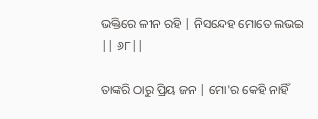ଭକ୍ତିରେ ଳୀନ ରହି | ନିସନ୍ଦେହ ମୋତେ ଲଭଇ || ୬୮||

ତାଙ୍କରି ଠାରୁ ପ୍ରିୟ ଜନ | ମୋ'ର କେହି ନାହିଁ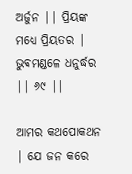ଅର୍ଜୁନ || ପ୍ରିୟଙ୍କ ମଧ୍ୟେ ପ୍ରିୟତର | ଭୁଵମଣ୍ଡଳେ ଧନୁର୍ଦ୍ଧର || ୬୯ ||

ଆମର କଥପୋକଥନ | ଯେ ଜନ କରେ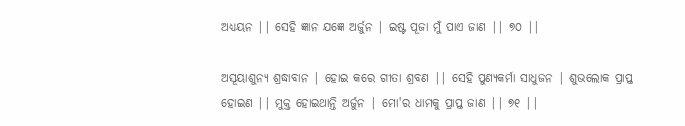ଅଧ୍ୟୟନ || ସେହି ଜ୍ଞାନ ଯଜ୍ଞେ ଅର୍ଜୁନ | ଇଷ୍ଟ ପୂଜା ମୁଁ ପାଏ ଜାଣ || ୭୦ ||

ଅସୂୟାଶୁନ୍ୟ ଶ୍ରଦ୍ଧାବାନ | ହୋଇ କରେ ଗୀତା ଶ୍ରବଣ || ସେହି ପୁଣ୍ୟକର୍ମା ସାଧୁଜନ | ଶୁଭଲୋକ ପ୍ରାପ୍ତ ହୋଇଣ || ମୁକ୍ତ ହୋଇଥାନ୍ତି ଅର୍ଜୁନ | ମୋ'ର ଧାମକୁ ପ୍ରାପ୍ତ ଜାଣ || ୭୧ ||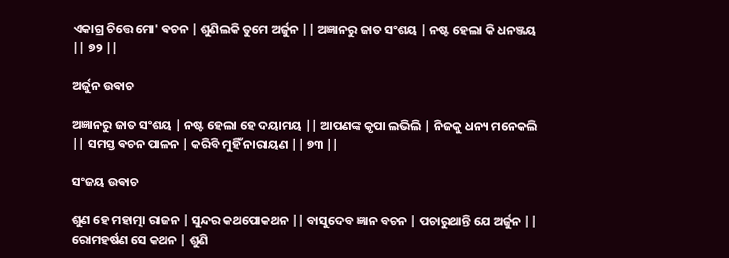ଏକାଗ୍ର ଚିତ୍ତେ ମୋ' ଵଚନ | ଶୁଣିଲକି ତୁମେ ଅର୍ଜୁନ || ଅଜ୍ଞାନରୁ ଜାତ ସଂଶୟ | ନଷ୍ଟ ହେଲା କି ଧନଞ୍ଜୟ || ୭୨ ||

ଅର୍ଜୁନ ଉଵାଚ

ଅଜ୍ଞାନରୁ ଜାତ ସଂଶୟ | ନଷ୍ଟ ହେଲା ହେ ଦୟାମୟ || ଆପଣଙ୍କ କୃପା ଲଭିଲି | ନିଜକୁ ଧନ୍ୟ ମନେକଲି || ସମସ୍ତ ଵଚନ ପାଳନ | କରିବି ମୁହିଁ ନାରାୟଣ || ୭୩ ||

ସଂଜୟ ଉଵାଚ

ଶୁଣ ହେ ମହାତ୍ମା ରାଜନ | ସୁନ୍ଦର କଥପୋକଥନ || ବାସୁଦେବ ଜ୍ଞାନ ବଚନ | ପଚାରୁଥାନ୍ତି ଯେ ଅର୍ଜୁନ || ରୋମହର୍ଷଣ ସେ କଥନ | ଶୁଣି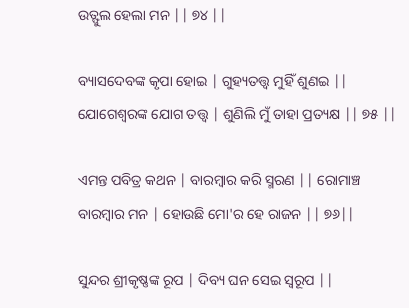ଉତ୍ଫୁଲ ହେଲା ମନ || ୭୪ ||

ବ୍ୟାସଦେବଙ୍କ କୃପା ହୋଇ | ଗୁହ୍ୟତତ୍ତ୍ୱ ମୁହିଁ ଶୁଣଇ || ଯୋଗେଶ୍ଵରଙ୍କ ଯୋଗ ତତ୍ତ୍ୱ | ଶୁଣିଲି ମୁଁ ତାହା ପ୍ରତ୍ୟକ୍ଷ || ୭୫ ||

ଏମନ୍ତ ପବିତ୍ର କଥନ | ବାରମ୍ବାର କରି ସ୍ମରଣ || ରୋମାଞ୍ଚ ବାରମ୍ବାର ମନ | ହୋଉଛି ମୋ'ର ହେ ରାଜନ || ୭୬||

ସୁନ୍ଦର ଶ୍ରୀକୃଷ୍ଣଙ୍କ ରୂପ | ଦିବ୍ୟ ଘନ ସେଇ ସ୍ୱରୂପ ||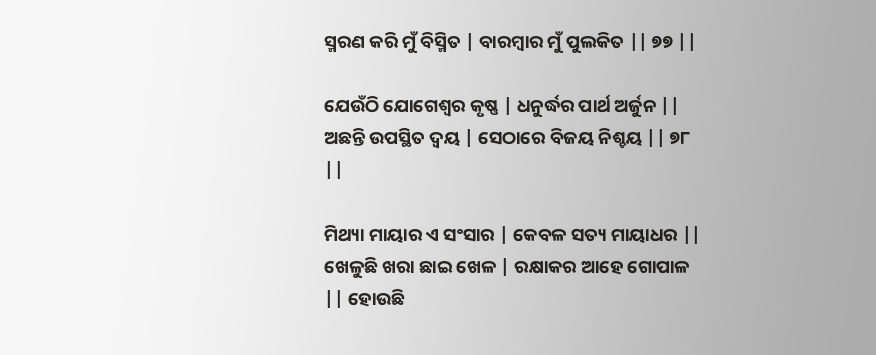ସ୍ମରଣ କରି ମୁଁ ବିସ୍ମିତ | ବାରମ୍ବାର ମୁଁ ପୁଲକିତ || ୭୭ ||

ଯେଉଁଠି ଯୋଗେଶ୍ବର କୃଷ୍ଣ | ଧନୁର୍ଦ୍ଧର ପାର୍ଥ ଅର୍ଜୁନ || ଅଛନ୍ତି ଉପସ୍ଥିତ ଦ୍ୱୟ | ସେଠାରେ ବିଜୟ ନିଶ୍ଚୟ || ୭୮ ||

ମିଥ୍ୟା ମାୟାର ଏ ସଂସାର | କେବଳ ସତ୍ୟ ମାୟାଧର || ଖେଳୁଛି ଖରା ଛାଇ ଖେଳ | ରକ୍ଷାକର ଆହେ ଗୋପାଳ || ହୋଉଛି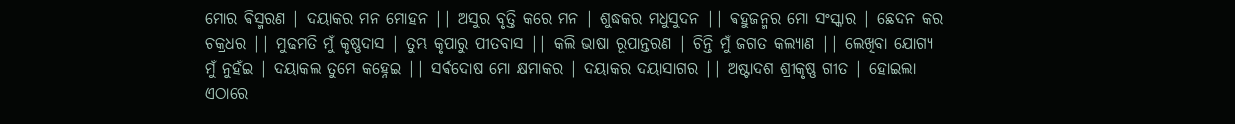ମୋର ଵିସ୍ମରଣ | ଦୟାକର ମନ ମୋହନ || ଅସୁର ବୃତ୍ତି କରେ ମନ | ଶୁଦ୍ଧକର ମଧୁସୁଦନ || ଵହୁଜନ୍ମର ମୋ ସଂସ୍କାର | ଛେଦନ କର ଚକ୍ରଧର || ମୁଢମତି ମୁଁ କୃଷ୍ଣଦାସ | ତୁମ୍ଭ କୃପାରୁ ପୀତବାସ || କଲି ଭାଷା ରୂପାନ୍ତରଣ | ଚିନ୍ତି ମୁଁ ଜଗତ କଲ୍ୟାଣ || ଲେଖିବା ଯୋଗ୍ୟ ମୁଁ ନୁହଁଇ | ଦୟାକଲ ତୁମେ କହ୍ନେଇ || ସର୍ଵଦୋଷ ମୋ କ୍ଷମାକର | ଦୟାକର ଦୟାସାଗର || ଅଷ୍ଟାଦଶ ଶ୍ରୀକୃଷ୍ଣ ଗୀତ | ହୋଇଲା ଏଠାରେ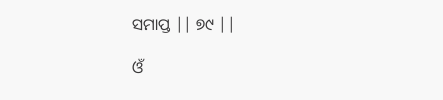ସମାପ୍ତ || ୭୯ ||

ଓଁ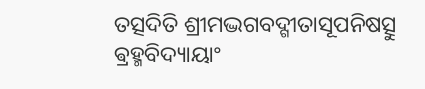ତତ୍ସଦିତି ଶ୍ରୀମଦ୍ଭଗବଦ୍ଗୀତାସୂପନିଷତ୍ସୁ ଵ୍ରହ୍ମବିଦ୍ୟାୟାଂ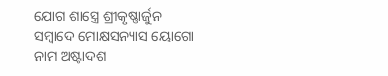ଯୋଗ ଶାସ୍ତ୍ରେ ଶ୍ରୀକୃଷ୍ଣାର୍ଜୁନ ସମ୍ବାଦେ ମୋକ୍ଷସନ୍ୟାସ ୟୋଗୋ ନାମ ଅଷ୍ଟାଦଶ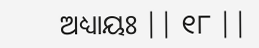ଅଧ୍ୟାୟଃ || ୧୮ ||